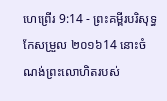ហេព្រើរ 9:14 - ព្រះគម្ពីរបរិសុទ្ធកែសម្រួល ២០១៦14 នោះចំណង់ព្រះលោហិតរបស់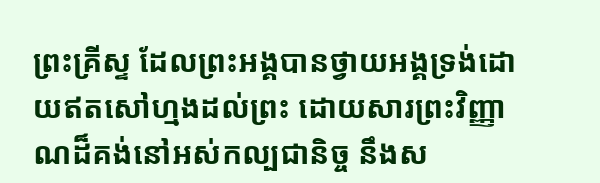ព្រះគ្រីស្ទ ដែលព្រះអង្គបានថ្វាយអង្គទ្រង់ដោយឥតសៅហ្មងដល់ព្រះ ដោយសារព្រះវិញ្ញាណដ៏គង់នៅអស់កល្បជានិច្ច នឹងស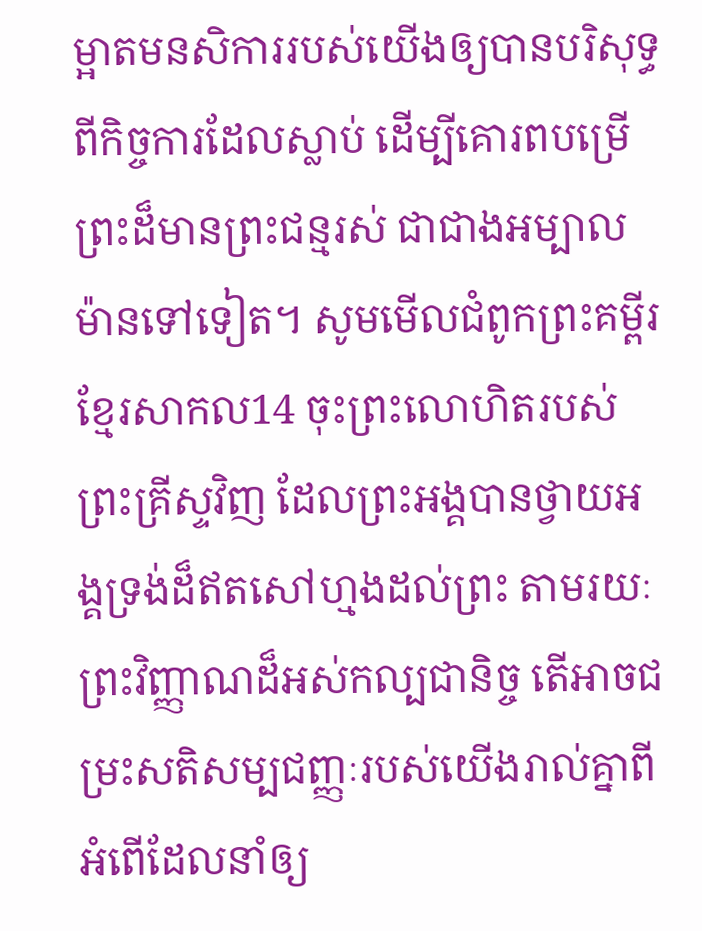ម្អាតមនសិការរបស់យើងឲ្យបានបរិសុទ្ធ ពីកិច្ចការដែលស្លាប់ ដើម្បីគោរពបម្រើព្រះដ៏មានព្រះជន្មរស់ ជាជាងអម្បាលម៉ានទៅទៀត។ សូមមើលជំពូកព្រះគម្ពីរខ្មែរសាកល14 ចុះព្រះលោហិតរបស់ព្រះគ្រីស្ទវិញ ដែលព្រះអង្គបានថ្វាយអង្គទ្រង់ដ៏ឥតសៅហ្មងដល់ព្រះ តាមរយៈព្រះវិញ្ញាណដ៏អស់កល្បជានិច្ច តើអាចជម្រះសតិសម្បជញ្ញៈរបស់យើងរាល់គ្នាពីអំពើដែលនាំឲ្យ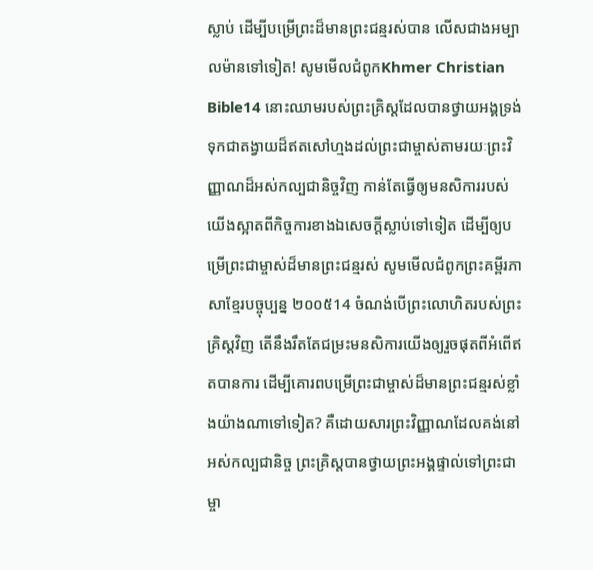ស្លាប់ ដើម្បីបម្រើព្រះដ៏មានព្រះជន្មរស់បាន លើសជាងអម្បាលម៉ានទៅទៀត! សូមមើលជំពូកKhmer Christian Bible14 នោះឈាមរបស់ព្រះគ្រិស្ដដែលបានថ្វាយអង្គទ្រង់ទុកជាតង្វាយដ៏ឥតសៅហ្មងដល់ព្រះជាម្ចាស់តាមរយៈព្រះវិញ្ញាណដ៏អស់កល្បជានិច្ចវិញ កាន់តែធ្វើឲ្យមនសិការរបស់យើងស្អាតពីកិច្ចការខាងឯសេចក្ដីស្លាប់ទៅទៀត ដើម្បីឲ្យបម្រើព្រះជាម្ចាស់ដ៏មានព្រះជន្មរស់ សូមមើលជំពូកព្រះគម្ពីរភាសាខ្មែរបច្ចុប្បន្ន ២០០៥14 ចំណង់បើព្រះលោហិតរបស់ព្រះគ្រិស្តវិញ តើនឹងរឹតតែជម្រះមនសិការយើងឲ្យរួចផុតពីអំពើឥតបានការ ដើម្បីគោរពបម្រើព្រះជាម្ចាស់ដ៏មានព្រះជន្មរស់ខ្លាំងយ៉ាងណាទៅទៀត? គឺដោយសារព្រះវិញ្ញាណដែលគង់នៅអស់កល្បជានិច្ច ព្រះគ្រិស្តបានថ្វាយព្រះអង្គផ្ទាល់ទៅព្រះជាម្ចា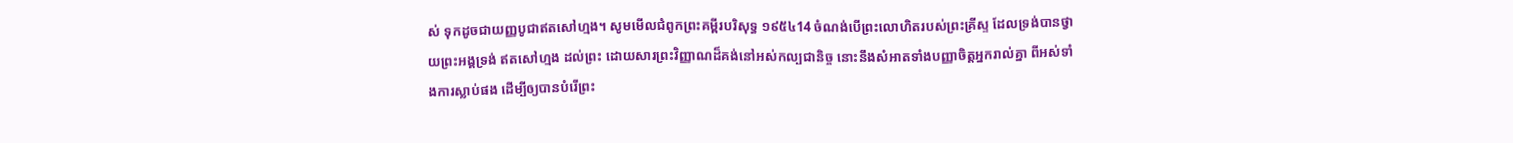ស់ ទុកដូចជាយញ្ញបូជាឥតសៅហ្មង។ សូមមើលជំពូកព្រះគម្ពីរបរិសុទ្ធ ១៩៥៤14 ចំណង់បើព្រះលោហិតរបស់ព្រះគ្រីស្ទ ដែលទ្រង់បានថ្វាយព្រះអង្គទ្រង់ ឥតសៅហ្មង ដល់ព្រះ ដោយសារព្រះវិញ្ញាណដ៏គង់នៅអស់កល្បជានិច្ច នោះនឹងសំអាតទាំងបញ្ញាចិត្តអ្នករាល់គ្នា ពីអស់ទាំងការស្លាប់ផង ដើម្បីឲ្យបានបំរើព្រះ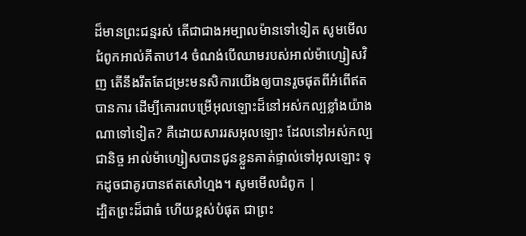ដ៏មានព្រះជន្មរស់ តើជាជាងអម្បាលម៉ានទៅទៀត សូមមើលជំពូកអាល់គីតាប14 ចំណង់បើឈាមរបស់អាល់ម៉ាហ្សៀសវិញ តើនឹងរឹតតែជម្រះមនសិការយើងឲ្យបានរួចផុតពីអំពើឥតបានការ ដើម្បីគោរពបម្រើអុលឡោះដ៏នៅអស់កល្បខ្លាំងយ៉ាងណាទៅទៀត? គឺដោយសាររសអុលឡោះ ដែលនៅអស់កល្បជានិច្ច អាល់ម៉ាហ្សៀសបានជូនខ្លួនគាត់ផ្ទាល់ទៅអុលឡោះ ទុកដូចជាគូរបានឥតសៅហ្មង។ សូមមើលជំពូក |
ដ្បិតព្រះដ៏ជាធំ ហើយខ្ពស់បំផុត ជាព្រះ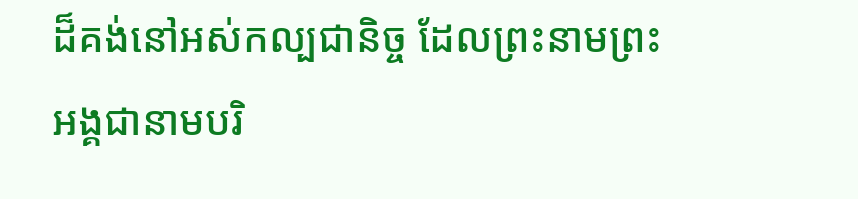ដ៏គង់នៅអស់កល្បជានិច្ច ដែលព្រះនាមព្រះអង្គជានាមបរិ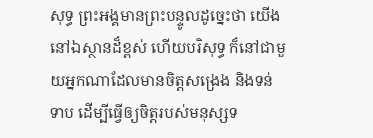សុទ្ធ ព្រះអង្គមានព្រះបន្ទូលដូច្នេះថា យើងនៅឯស្ថានដ៏ខ្ពស់ ហើយបរិសុទ្ធ ក៏នៅជាមួយអ្នកណាដែលមានចិត្តសង្រេង និងទន់ទាប ដើម្បីធ្វើឲ្យចិត្តរបស់មនុស្សទ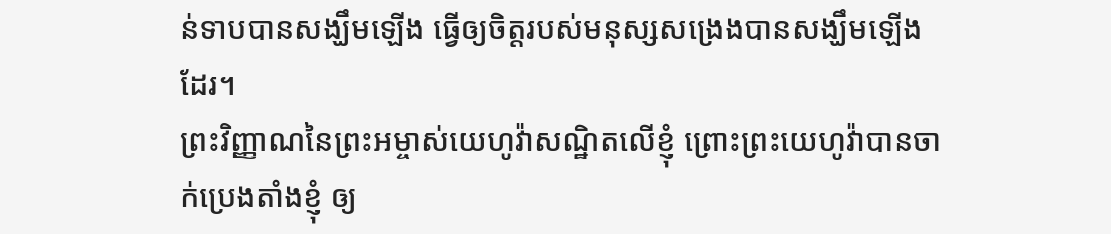ន់ទាបបានសង្ឃឹមឡើង ធ្វើឲ្យចិត្តរបស់មនុស្សសង្រេងបានសង្ឃឹមឡើងដែរ។
ព្រះវិញ្ញាណនៃព្រះអម្ចាស់យេហូវ៉ាសណ្ឋិតលើខ្ញុំ ព្រោះព្រះយេហូវ៉ាបានចាក់ប្រេងតាំងខ្ញុំ ឲ្យ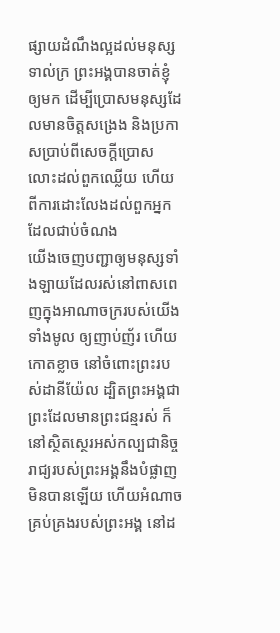ផ្សាយដំណឹងល្អដល់មនុស្សទាល់ក្រ ព្រះអង្គបានចាត់ខ្ញុំឲ្យមក ដើម្បីប្រោសមនុស្សដែលមានចិត្តសង្រេង និងប្រកាសប្រាប់ពីសេចក្ដីប្រោសលោះដល់ពួកឈ្លើយ ហើយពីការដោះលែងដល់ពួកអ្នកដែលជាប់ចំណង
យើងចេញបញ្ជាឲ្យមនុស្សទាំងឡាយដែលរស់នៅពាសពេញក្នុងអាណាចក្ររបស់យើងទាំងមូល ឲ្យញាប់ញ័រ ហើយកោតខ្លាច នៅចំពោះព្រះរបស់ដានីយ៉ែល ដ្បិតព្រះអង្គជាព្រះដែលមានព្រះជន្មរស់ ក៏នៅស្ថិតស្ថេរអស់កល្បជានិច្ច រាជ្យរបស់ព្រះអង្គនឹងបំផ្លាញមិនបានឡើយ ហើយអំណាចគ្រប់គ្រងរបស់ព្រះអង្គ នៅដ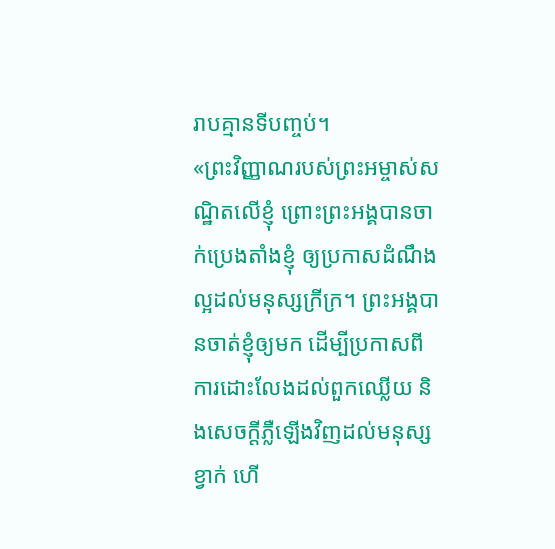រាបគ្មានទីបញ្ចប់។
«ព្រះវិញ្ញាណរបស់ព្រះអម្ចាស់សណ្ឋិតលើខ្ញុំ ព្រោះព្រះអង្គបានចាក់ប្រេងតាំងខ្ញុំ ឲ្យប្រកាសដំណឹងល្អដល់មនុស្សក្រីក្រ។ ព្រះអង្គបានចាត់ខ្ញុំឲ្យមក ដើម្បីប្រកាសពីការដោះលែងដល់ពួកឈ្លើយ និងសេចក្តីភ្លឺឡើងវិញដល់មនុស្សខ្វាក់ ហើ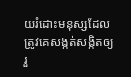យរំដោះមនុស្សដែលត្រូវគេសង្កត់សង្កិតឲ្យរួ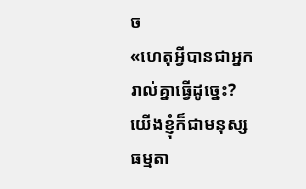ច
«ហេតុអ្វីបានជាអ្នករាល់គ្នាធ្វើដូច្នេះ? យើងខ្ញុំក៏ជាមនុស្សធម្មតា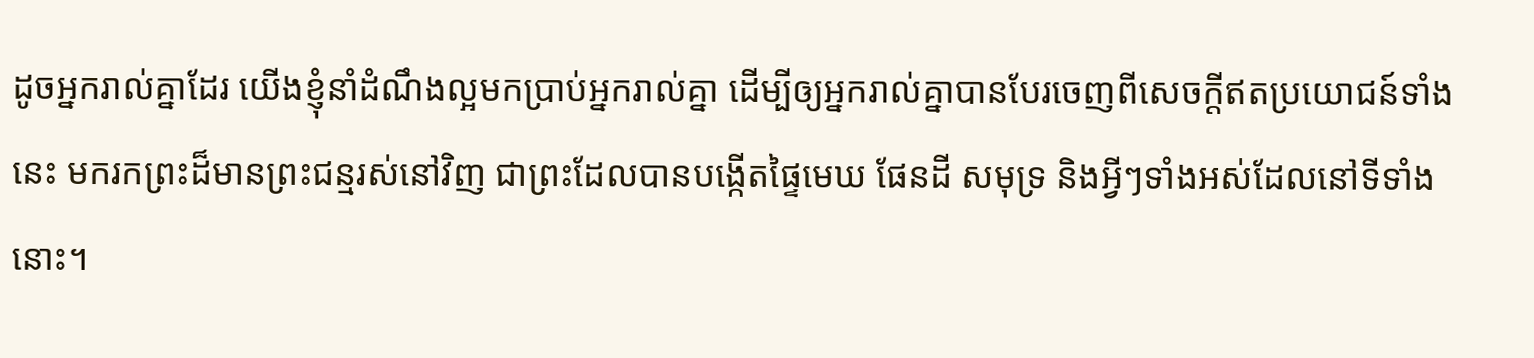ដូចអ្នករាល់គ្នាដែរ យើងខ្ញុំនាំដំណឹងល្អមកប្រាប់អ្នករាល់គ្នា ដើម្បីឲ្យអ្នករាល់គ្នាបានបែរចេញពីសេចក្ដីឥតប្រយោជន៍ទាំងនេះ មករកព្រះដ៏មានព្រះជន្មរស់នៅវិញ ជាព្រះដែលបានបង្កើតផ្ទៃមេឃ ផែនដី សមុទ្រ និងអ្វីៗទាំងអស់ដែលនៅទីទាំងនោះ។